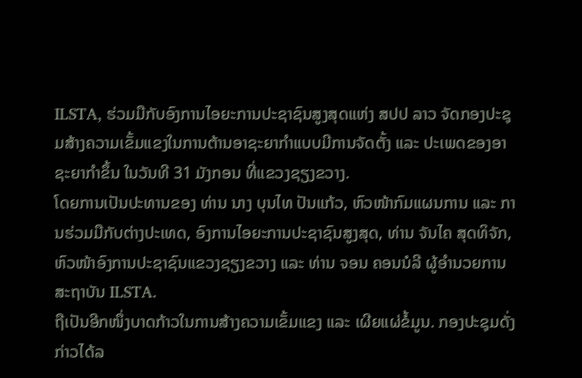ILSTA, ຮ່ວມມືກັບອົງການໄອຍະການປະຊາຊົນສູງສຸດແຫ່ງ ສປປ ລາວ ຈັດກອງປະຊຸມສ້າງຄວາມເຂັ້ມແຂງໃນການຕ້ານອາຊະຍາກຳແບບມີການຈັດຕັ້ງ ແລະ ປະເພດຂອງອາຊະຍາກຳຂຶ້ນ ໃນວັນທີ 31 ມັງກອນ ທີ່ແຂວງຊຽງຂວາງ.
ໂດຍການເປັນປະທານຂອງ ທ່ານ ນາງ ບຸນໄທ ປັນແກ້ວ, ຫົວໜ້າກົມແຜນການ ແລະ ການຮ່ວມມືກັບຕ່າງປະເທດ, ອົງການໄອຍະການປະຊາຊົນສູງສຸດ, ທ່ານ ຈັນໄຄ ສຸດທິຈັກ, ຫົວໜ້າອົງການປະຊາຊົນແຂວງຊຽງຂວາງ ແລະ ທ່ານ ຈອນ ຄອນນໍລີ ຜູ້ອຳນວຍການສະຖາບັນ ILSTA.
ຖືເປັນອີກໜຶ່ງບາດກ້າວໃນການສ້າງຄວາມເຂັ້ມແຂງ ແລະ ເຜີຍແຜ່ຂໍ້ມູນ. ກອງປະຊຸມດັ່ງກ່າວໄດ້ລ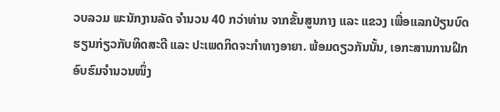ວບລວມ ພະນັກງານລັດ ຈຳນວນ 40 ກວ່າທ່ານ ຈາກຂັ້ນສູນກາງ ແລະ ແຂວງ ເພື່ອແລກປ່ຽນບົດຮຽນກ່ຽວກັບທິດສະດີ ແລະ ປະເພດກິດຈະກຳທາງອາຍາ. ພ້ອມດຽວກັນນັ້ນ, ເອກະສານການຝຶກອົບຮົມຈຳນວນໜຶ່ງ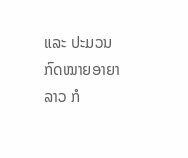ແລະ ປະມວນກົດໝາຍອາຍາລາວ ກໍ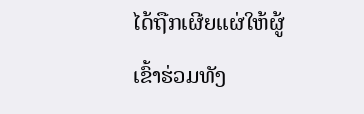ໄດ້ຖືກເຜີຍແຜ່ໃຫ້ຜູ້ເຂົ້າຮ່ວມທັງ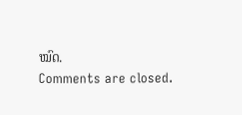ໝົດ.
Comments are closed.